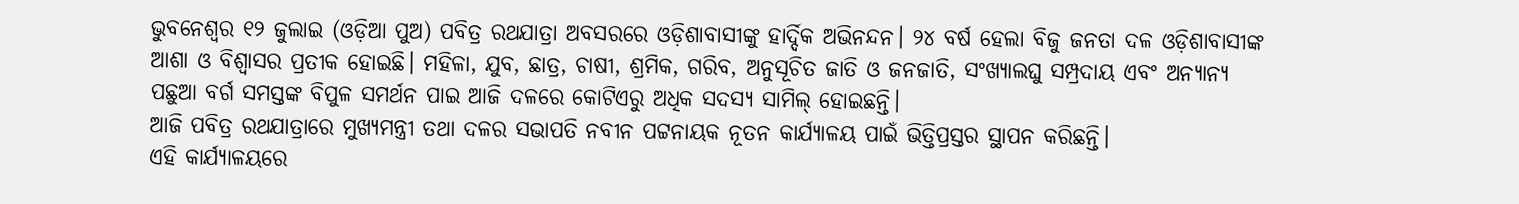ଭୁବନେଶ୍ୱର ୧୨ ଜୁଲାଇ (ଓଡ଼ିଆ ପୁଅ) ପବିତ୍ର ରଥଯାତ୍ରା ଅବସରରେ ଓଡ଼ିଶାବାସୀଙ୍କୁ ହାର୍ଦ୍ଦିକ ଅଭିନନ୍ଦନ। ୨୪ ବର୍ଷ ହେଲା ବିଜୁ ଜନତା ଦଳ ଓଡ଼ିଶାବାସୀଙ୍କ ଆଶା ଓ ବିଶ୍ୱାସର ପ୍ରତୀକ ହୋଇଛି। ମହିଳା, ଯୁବ, ଛାତ୍ର, ଚାଷୀ, ଶ୍ରମିକ, ଗରିବ, ଅନୁସୂଚିତ ଜାତି ଓ ଜନଜାତି, ସଂଖ୍ୟାଲଘୁ ସମ୍ପ୍ରଦାୟ ଏବଂ ଅନ୍ୟାନ୍ୟ ପଛୁଆ ବର୍ଗ ସମସ୍ତଙ୍କ ବିପୁଳ ସମର୍ଥନ ପାଇ ଆଜି ଦଳରେ କୋଟିଏରୁ ଅଧିକ ସଦସ୍ୟ ସାମିଲ୍ ହୋଇଛନ୍ତି।
ଆଜି ପବିତ୍ର ରଥଯାତ୍ରାରେ ମୁଖ୍ୟମନ୍ତ୍ରୀ ତଥା ଦଳର ସଭାପତି ନବୀନ ପଟ୍ଟନାୟକ ନୂତନ କାର୍ଯ୍ୟାଳୟ ପାଇଁ ଭିତ୍ତିପ୍ରସ୍ତର ସ୍ଥାପନ କରିଛନ୍ତି।
ଏହି କାର୍ଯ୍ୟାଳୟରେ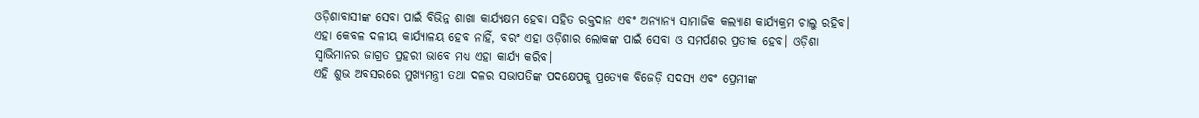ଓଡ଼ିଶାବାସୀଙ୍କ ସେବା ପାଇଁ ବିଭିନ୍ନ ଶାଖା କାର୍ଯ୍ୟକ୍ଷମ ହେବା ସହିତ ରକ୍ତଦାନ ଏବଂ ଅନ୍ୟାନ୍ୟ ସାମାଜିକ କଲ୍ୟାଣ କାର୍ଯ୍ୟକ୍ରମ ଚାଲୁ ରହିବ। ଏହା କେବଳ ଦଳୀୟ କାର୍ଯ୍ୟାଳୟ ହେବ ନାହିଁ, ବରଂ ଏହା ଓଡ଼ିଶାର ଲୋକଙ୍କ ପାଇଁ ସେବା ଓ ସମର୍ପଣର ପ୍ରତୀକ ହେବ। ଓଡ଼ିଶା ସ୍ୱାଭିମାନର ଜାଗ୍ରତ ପ୍ରହରୀ ଭାବେ ମଧ୍ୟ ଏହା କାର୍ଯ୍ୟ କରିବ।
ଏହି ଶୁଭ ଅବସରରେ ମୁଖ୍ୟମନ୍ତ୍ରୀ ତଥା ଦଳର ସଭାପତିଙ୍କ ପଦକ୍ଷେପକୁ ପ୍ରତ୍ୟେକ ବିଜେଡ଼ି ସଦସ୍ୟ ଏବଂ ପ୍ରେମୀଙ୍କ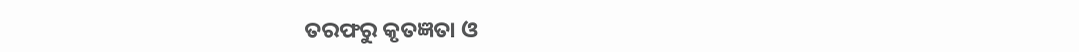ତରଫରୁ କୃତଜ୍ଞତା ଓ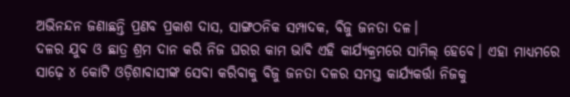ଅଭିନନ୍ଦନ ଜଣାଛନ୍ତି ପ୍ରଣବ ପ୍ରକାଶ ଦାସ, ସାଙ୍ଗଠନିକ ସମ୍ପାଦକ, ବିଜୁ ଜନତା ଦଳ।
ଦଳର ଯୁବ ଓ ଛାତ୍ର ଶ୍ରମ ଦାନ କରି ନିଜ ଘରର କାମ ଭାବି ଏହି କାର୍ଯ୍ୟକ୍ରମରେ ସାମିଲ୍ ହେବେ। ଏହା ମାଧ୍ୟମରେ ସାଢ଼େ ୪ କୋଟି ଓଡ଼ିଶାବାସୀଙ୍କ ସେବା କରିବାକୁ ବିଜୁ ଜନତା ଦଳର ସମସ୍ତ କାର୍ଯ୍ୟକର୍ତ୍ତା ନିଜକୁ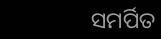ସମର୍ପିତ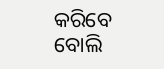କରିବେ ବୋଲି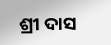ଶ୍ରୀ ଦାସ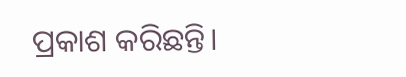ପ୍ରକାଶ କରିଛନ୍ତି।